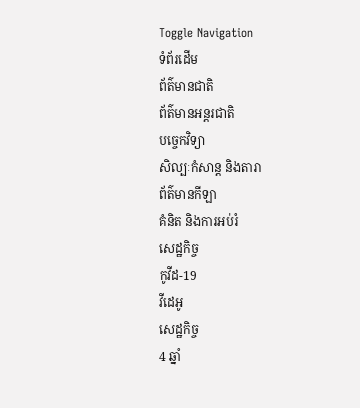Toggle Navigation
ទំព័រដើម
ព័ត៌មានជាតិ
ព័ត៌មានអន្តរជាតិ
បច្ចេកវិទ្យា
សិល្បៈកំសាន្ត និងតារា
ព័ត៌មានកីឡា
គំនិត និងការអប់រំ
សេដ្ឋកិច្ច
កូវីដ-19
វីដេអូ
សេដ្ឋកិច្ច
4 ឆ្នាំ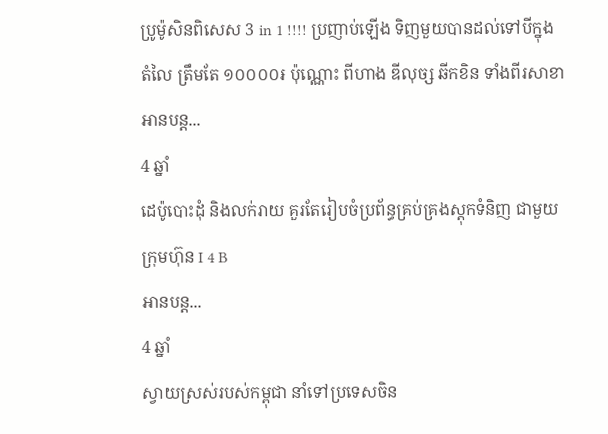ប្រូម៉ូសិនពិសេស 3 in 1 !!!! ប្រញាប់ឡើង ទិញមួយបានដល់ទៅបីក្នុងតំលៃ ត្រឹមតែ ១០០០០៛ ប៉ុណ្ណោះ ពីហាង ឌីលុច្ស ឆីកខិន ទាំងពីរសាខា
អានបន្ត...
4 ឆ្នាំ
ដេប៉ូបោះដុំ និងលក់រាយ គួរតែរៀបចំប្រព័ន្ធគ្រប់គ្រងស្ដុកទំនិញ ជាមួយក្រុមហ៊ុន I 4 B
អានបន្ត...
4 ឆ្នាំ
ស្វាយស្រស់របស់កម្ពុជា នាំទៅប្រទេសចិន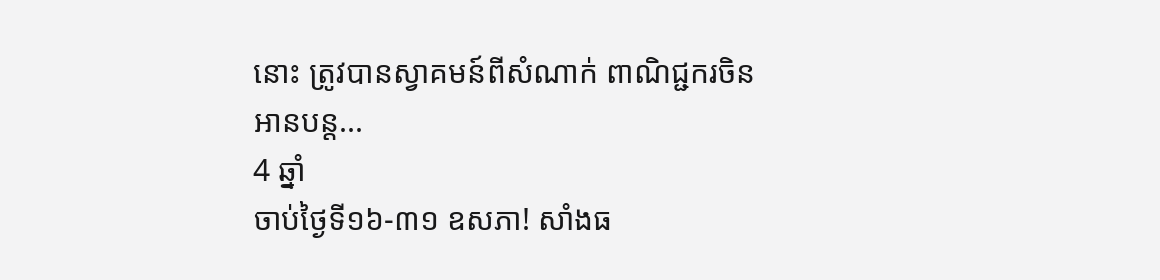នោះ ត្រូវបានស្វាគមន៍ពីសំណាក់ ពាណិជ្ជករចិន
អានបន្ត...
4 ឆ្នាំ
ចាប់ថ្ងៃទី១៦-៣១ ឧសភា! សាំងធ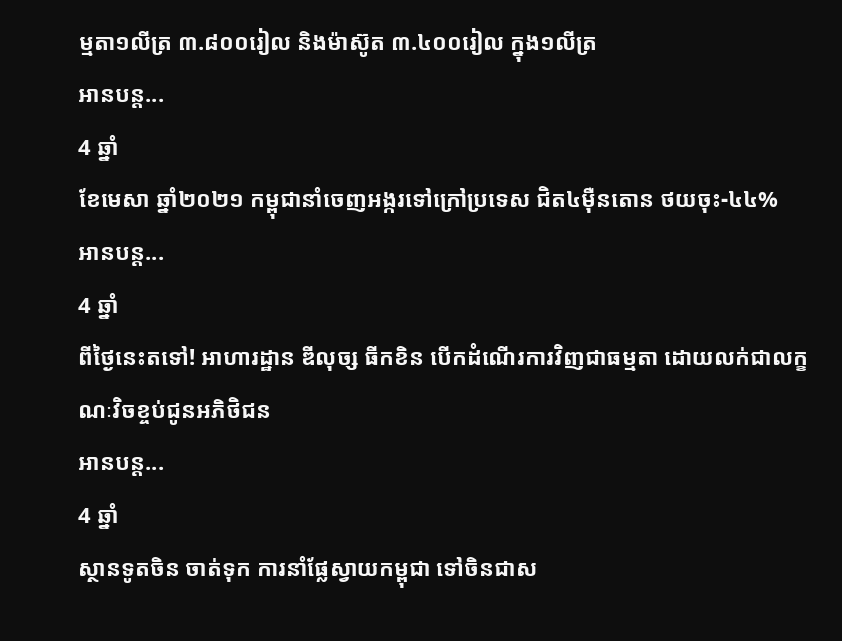ម្មតា១លីត្រ ៣.៨០០រៀល និងម៉ាស៊ូត ៣.៤០០រៀល ក្នុង១លីត្រ
អានបន្ត...
4 ឆ្នាំ
ខែមេសា ឆ្នាំ២០២១ កម្ពុជានាំចេញអង្ករទៅក្រៅប្រទេស ជិត៤មុឺនតោន ថយចុះ-៤៤%
អានបន្ត...
4 ឆ្នាំ
ពីថ្ងៃនេះតទៅ! អាហារដ្ឋាន ឌីលុច្ស ធីកខិន បើកដំណើរការវិញជាធម្មតា ដោយលក់ជាលក្ខណៈវិចខ្ចប់ជូនអភិថិជន
អានបន្ត...
4 ឆ្នាំ
ស្ថានទូតចិន ចាត់ទុក ការនាំផ្លែស្វាយកម្ពុជា ទៅចិនជាស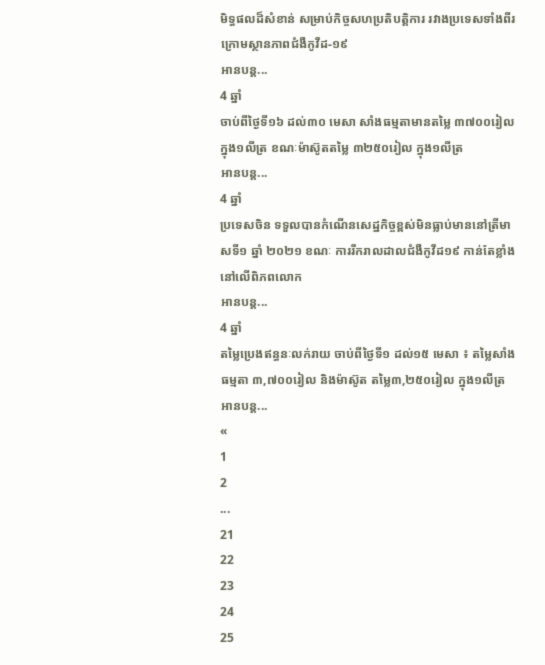មិទ្ធផលដ៏សំខាន់ សម្រាប់កិច្ចសហប្រតិបត្តិការ រវាងប្រទេសទាំងពីរ ក្រោមស្ថានភាពជំងឺកូវីដ-១៩
អានបន្ត...
4 ឆ្នាំ
ចាប់ពីថ្ងៃទី១៦ ដល់៣០ មេសា សាំងធម្មតាមានតម្លៃ ៣៧០០រៀល ក្នុង១លីត្រ ខណៈម៉ាស៊ូតតម្លៃ ៣២៥០រៀល ក្នុង១លីត្រ
អានបន្ត...
4 ឆ្នាំ
ប្រទេសចិន ទទួលបានកំណើនសេដ្ឋកិច្ចខ្ពស់មិនធ្លាប់មាននៅត្រីមាសទី១ ឆ្នាំ ២០២១ ខណៈ ការរីករាលដាលជំងឺកូវីដ១៩ កាន់តែខ្លាំងនៅលើពិភពលោក
អានបន្ត...
4 ឆ្នាំ
តម្លៃប្រេងឥន្ធនៈលក់រាយ ចាប់ពីថ្ងៃទី១ ដល់១៥ មេសា ៖ តម្លៃសាំងធម្មតា ៣,៧០០រៀល និងម៉ាស៊ូត តម្លៃ៣,២៥០រៀល ក្នុង១លីត្រ
អានបន្ត...
«
1
2
...
21
22
23
24
25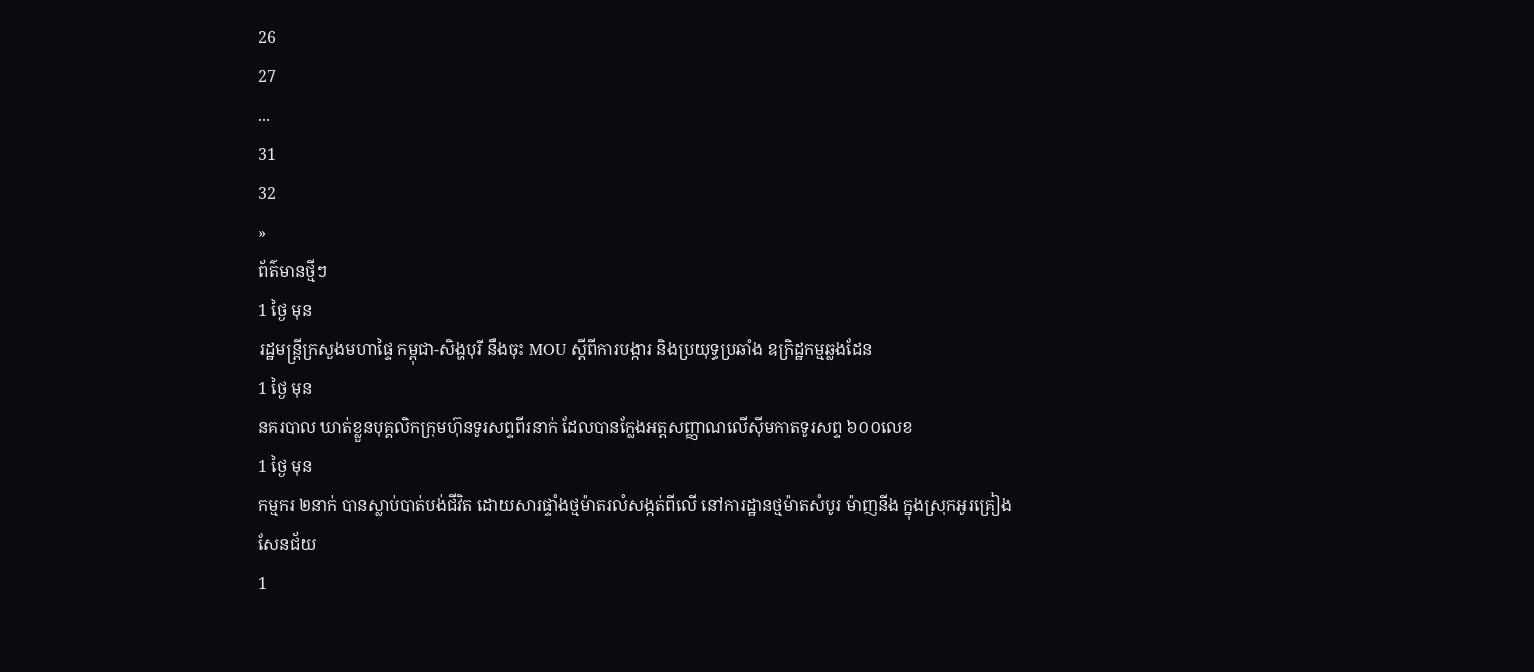26
27
...
31
32
»
ព័ត៌មានថ្មីៗ
1 ថ្ងៃ មុន
រដ្ឋមន្ដ្រីក្រសួងមហាផ្ទៃ កម្ពុជា-សិង្ហបុរី នឹងចុះ MOU ស្តីពីការបង្ការ និងប្រយុទ្ធប្រឆាំង ឧក្រិដ្ឋកម្មឆ្លងដែន
1 ថ្ងៃ មុន
នគរបាល ឃាត់ខ្លួនបុគ្គលិកក្រុមហ៊ុនទូរសព្ទពីរនាក់ ដែលបានក្លែងអត្តសញ្ញាណលើស៊ីមកាតទូរសព្ទ ៦០០លេខ
1 ថ្ងៃ មុន
កម្មករ ២នាក់ បានស្លាប់បាត់បង់ជីវិត ដោយសារផ្ទាំងថ្មម៉ាតរលំសង្កត់ពីលើ នៅការដ្ឋានថ្មម៉ាតសំបូរ ម៉ាញនីង ក្នុងស្រុកអូរគ្រៀងសែនជ័យ
1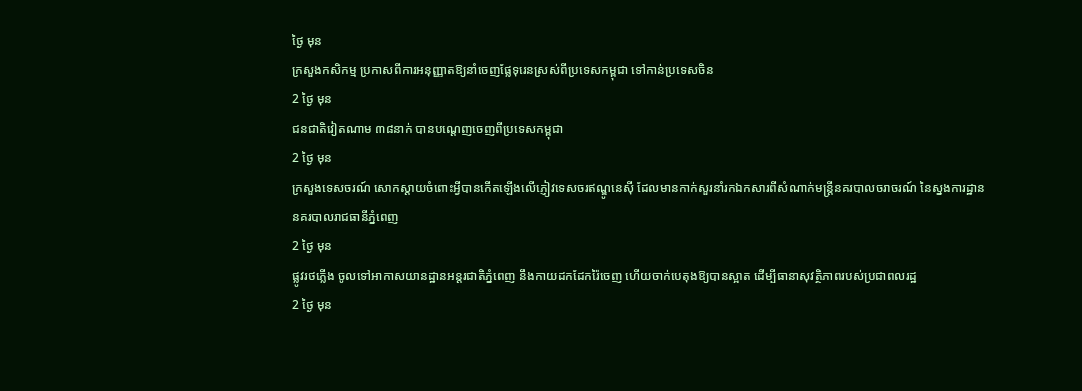ថ្ងៃ មុន
ក្រសួងកសិកម្ម ប្រកាសពីការអនុញ្ញាតឱ្យនាំចេញផ្លែទុរេនស្រស់ពីប្រទេសកម្ពុជា ទៅកាន់ប្រទេសចិន
2 ថ្ងៃ មុន
ជនជាតិវៀតណាម ៣៨នាក់ បានបណ្ដេញចេញពីប្រទេសកម្ពុជា
2 ថ្ងៃ មុន
ក្រសួងទេសចរណ៍ សោកស្ដាយចំពោះអ្វីបានកើតឡើងលើភ្ញៀវទេសចរឥណ្ឌូនេស៊ី ដែលមានកាក់សួរនាំរកឯកសារពីសំណាក់មន្ដ្រីនគរបាលចរាចរណ៍ នៃស្នងការដ្ឋាននគរបាលរាជធានីភ្នំពេញ
2 ថ្ងៃ មុន
ផ្លូវរថភ្លើង ចូលទៅអាកាសយានដ្ឋានអន្តរជាតិភ្នំពេញ នឹងកាយដកដែករ៉ៃចេញ ហើយចាក់បេតុងឱ្យបានស្អាត ដើម្បីធានាសុវត្ថិភាពរបស់ប្រជាពលរដ្ឋ
2 ថ្ងៃ មុន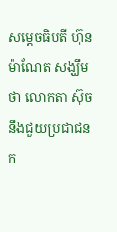សម្តេចធិបតី ហ៊ុន ម៉ាណែត សង្ឃឹមថា លោកតា ស៊ុច នឹងជួយប្រជាជនក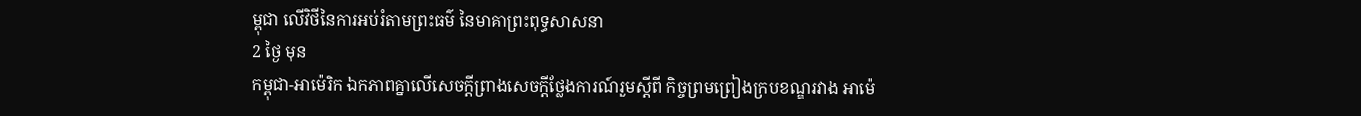ម្ពុជា លើវិថីនៃការអប់រំតាមព្រះធម៌ នៃមាគាព្រះពុទ្ធសាសនា
2 ថ្ងៃ មុន
កម្ពុជា-អាម៉េរិក ឯកភាពគ្នាលើសេចក្តីព្រាងសេចក្តីថ្លែងការណ៍រួមស្តីពី កិច្ចព្រមព្រៀងក្របខណ្ឌរវាង អាម៉េ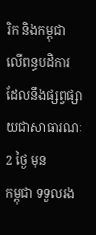រិក និងកម្ពុជា លើពន្ធបដិការ ដែលនឹងផ្សព្វផ្សាយជាសាធារណៈ
2 ថ្ងៃ មុន
កម្ពុជា ទទួលរង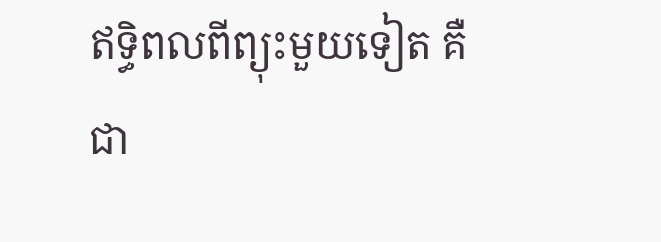ឥទ្ធិពលពីព្យុះមួយទៀត គឺជា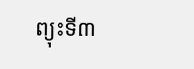ព្យុះទី៣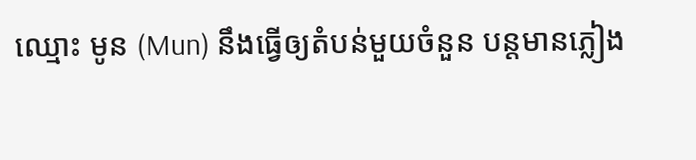ឈ្មោះ មូន (Mun) នឹងធ្វើឲ្យតំបន់មួយចំនួន បន្តមានភ្លៀង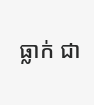ធ្លាក់ ជា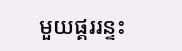មួយផ្គររន្ទះ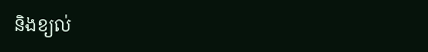និងខ្យល់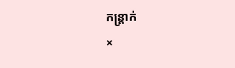កន្ត្រាក់
×